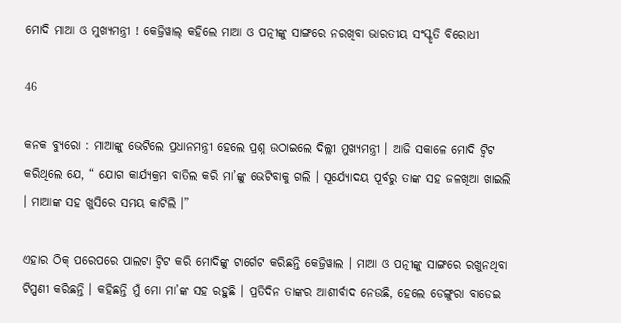ମୋଦି ମାଆ ଓ ମୁଖ୍ୟମନ୍ତ୍ରୀ ! କେଜ୍ରିୱାଲ୍ କହିଲେ ମାଆ ଓ ପତ୍ନୀଙ୍କୁ ସାଙ୍ଗରେ ନରଖିବା ଭାରତୀୟ ସଂସ୍କୃତି ବିରୋଧୀ

46

କନକ ବ୍ୟୁରୋ : ମାଆଙ୍କୁ ଭେଟିଲେ ପ୍ରଧାନମନ୍ତ୍ରୀ ହେଲେ ପ୍ରଶ୍ନ ଉଠାଇଲେ ଦିଲ୍ଲୀ ମୁଖ୍ୟମନ୍ତ୍ରୀ । ଆଜି ସକାଳେ ମୋଦି ଟ୍ୱିଟ କରିଥିଲେ ଯେ, “ ଯୋଗ କାର୍ଯ୍ୟକ୍ରମ ବାତିଲ କରି ମା’ଙ୍କୁ ଭେଟିବାକୁ ଗଲି । ସୂର୍ଯ୍ୟୋଦୟ ପୂର୍ବରୁ ତାଙ୍କ ସହ ଜଳଖିଆ ଖାଇଲି । ମାଆଙ୍କ ସହ ଖୁସିରେ ସମୟ କାଟିଲି ।”

ଏହାର ଠିକ୍ ପରେପରେ ପାଲଟା ଟ୍ୱିଟ କରି ମୋଦିଙ୍କୁ ଟାର୍ଗେଟ କରିଛନ୍ତି କେଜ୍ରିୱାଲ । ମାଆ ଓ ପତ୍ନୀଙ୍କୁ ସାଙ୍ଗରେ ରଖୁନଥିବା ଟିପ୍ପଣୀ କରିଛନ୍ତି । କହିଛନ୍ତି ମୁଁ ମୋ ମା’ଙ୍କ ସହ ରହୁଛି । ପ୍ରତିଦିନ ତାଙ୍କର ଆଶୀର୍ବାଦ ନେଉଛି, ହେଲେ ଡେଙ୍ଗୁରା ବାଡେଇ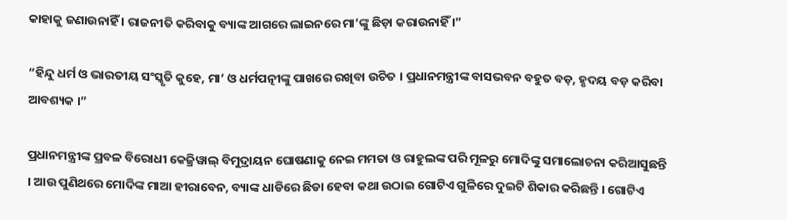କାହାକୁ ଜଣାଉନାହିଁ । ରାଜନୀତି କରିବାକୁ ବ୍ୟାଙ୍କ ଆଗରେ ଲାଇନରେ ମା’ଙ୍କୁ ଛିଡ଼ା କରାଉନାହିଁ ।”

“ହିନ୍ଦୁ ଧର୍ମ ଓ ଭାରତୀୟ ସଂସ୍କୃତି କୁହେ, ମା’ ଓ ଧର୍ମପତ୍ନୀଙ୍କୁ ପାଖରେ ରଖିବା ଉଚିତ । ପ୍ରଧାନମନ୍ତ୍ରୀଙ୍କ ବାସଭବନ ବହୁତ ବଡ଼, ହୃଦୟ ବଡ଼ କରିବା ଆବଶ୍ୟକ ।”

ପ୍ରଧାନମନ୍ତ୍ରୀଙ୍କ ପ୍ରବଳ ବିରୋଧୀ କେଜ୍ରିୱାଲ୍ ବିମୁଦ୍ରାୟନ ଘୋଷଣାକୁ ନେଇ ମମତା ଓ ରାହୁଲଙ୍କ ପରି ମୂଳରୁ ମୋଦିଙ୍କୁ ସମାଲୋଚନା କରିଆସୁଛନ୍ତି । ଆଉ ପୁଣିଥରେ ମୋଦିଙ୍କ ମାଆ ହୀରାବେନ, ବ୍ୟାଙ୍କ ଧାଡିରେ ଛିଡା ହେବା କଥା ଉଠାଇ ଗୋଟିଏ ଗୁଳିରେ ଦୁଇଟି ଶିକାର କରିଛନ୍ତି । ଗୋଟିଏ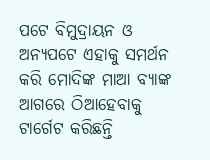ପଟେ ବିମୁଦ୍ରାୟନ ଓ ଅନ୍ୟପଟେ ଏହାକୁ ସମର୍ଥନ କରି ମୋଦିଙ୍କ ମାଆ ବ୍ୟାଙ୍କ ଆଗରେ ଠିଆହେବାକୁ ଟାର୍ଗେଟ କରିଛନ୍ତି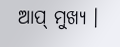ଆପ୍ ମୁଖ୍ୟ ।